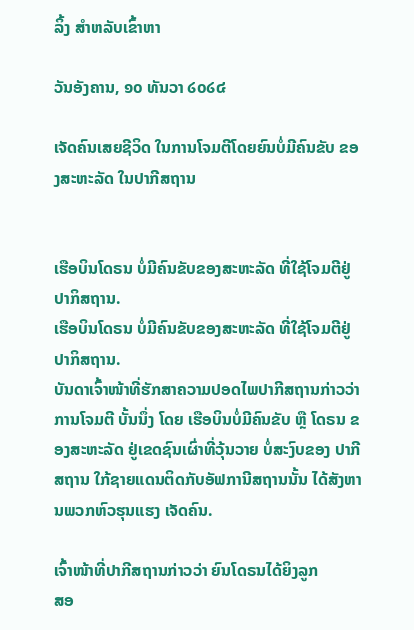ລິ້ງ ສຳຫລັບເຂົ້າຫາ

ວັນອັງຄານ, ໑໐ ທັນວາ ໒໐໒໔

ເຈັດຄົນເສຍຊີວິດ ໃນການໂຈມຕີໂດຍຍົນບໍ່ມີຄົນຂັບ ຂອງສະຫະລັດ ໃນປາກີສຖານ


ເຮືອບິນໂດຣນ ບໍ່ມີຄົນຂັບຂອງສະຫະລັດ ທີ່ໃຊ້ໂຈມຕີຢູ່ປາກິສຖານ.
ເຮືອບິນໂດຣນ ບໍ່ມີຄົນຂັບຂອງສະຫະລັດ ທີ່ໃຊ້ໂຈມຕີຢູ່ປາກິສຖານ.
ບັນດາເຈົ້າໜ້າທີ່ຮັກສາຄວາມປອດໄພປາກີສຖານກ່າວວ່າ ການໂຈມຕີ ບັ້ນນຶ່ງ ໂດຍ ເຮືອບິນບໍ່ມີຄົນຂັບ ຫຼື ໂດຣນ ຂອງສະຫະລັດ ຢູ່ເຂດຊົນເຜົ່າທີ່ວຸ້ນວາຍ ບໍ່ສະງົບຂອງ ປາກີສຖານ ໃກ້ຊາຍແດນຕິດກັບອັຟການີສຖານນັ້ນ ໄດ້ສັງຫານພວກຫົວຮຸນແຮງ ເຈັດຄົນ.

ເຈົ້າໜ້າທີ່ປາກີສຖານກ່າວວ່າ ຍົນໂດຣນໄດ້ຍິງລູກ
ສອ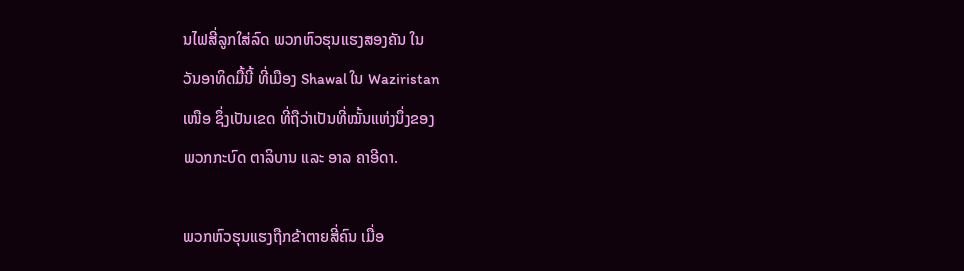ນໄຟສີ່ລູກໃສ່ລົດ ພວກຫົວຮຸນແຮງສອງຄັນ ໃນ
ວັນອາທິດມື້ນີ້ ທີ່ເມືອງ Shawal ໃນ Waziristan
ເໜືອ ຊຶ່ງເປັນເຂດ ທີ່ຖືວ່າເປັນທີ່ໝັ້ນແຫ່ງນຶ່ງຂອງ
ພວກກະບົດ ຕາລິບານ ແລະ ອາລ ຄາອີດາ.

ພວກຫົວຮຸນແຮງຖືກຂ້າຕາຍສີ່ຄົນ ເມື່ອ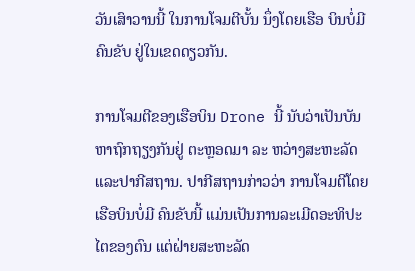ວັນເສົາວານນີ້ ໃນການໂຈມຕີບັ້ນ ນຶ່ງໂດຍເຮືອ ບິນບໍ່ມີຄົນຂັບ ຢູ່ໃນເຂດດຽວກັນ.

ການໂຈມຕີຂອງເຮືອບິນ Drone ນີ້ ນັບວ່າເປັນບັນຫາຖົກຖຽງກັນຢູ່ ຕະຫຼອດມາ ລະ ຫວ່າງສະຫະລັດແລະປາກີສຖານ. ປາກີສຖານກ່າວວ່າ ການໂຈມຕີໂດຍເຮືອບິນບໍ່ມີ ຄົນຂັບນີ້ ແມ່ນເປັນການລະເມີດອະທິປະໄຕຂອງຕົນ ແຕ່ຝ່າຍສະຫະລັດ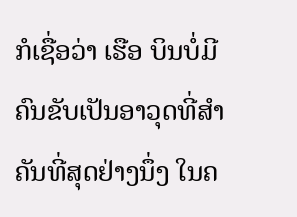ກໍເຊື່ອວ່າ ເຮືອ ບິນບໍ່ມີຄົນຂັບເປັນອາວຸດທີ່ສໍາຄັນທີ່ສຸດຢ່າງນຶ່ງ ໃນຄ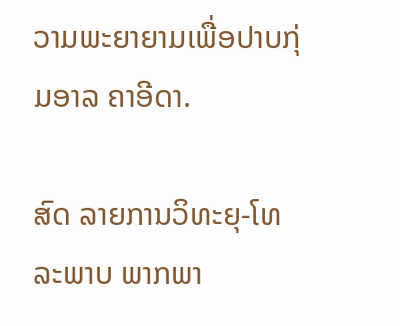ວາມພະຍາຍາມເພື່ອປາບກຸ່ມອາລ ຄາອີດາ.

ສົດ ລາຍການວິທະຍຸ-ໂທລະພາບ ພາກພາ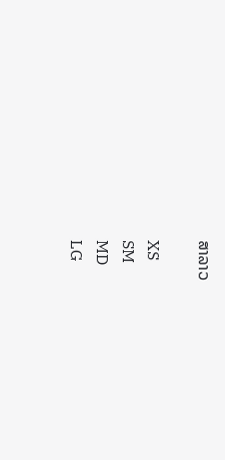ສາລາວ

XS
SM
MD
LG